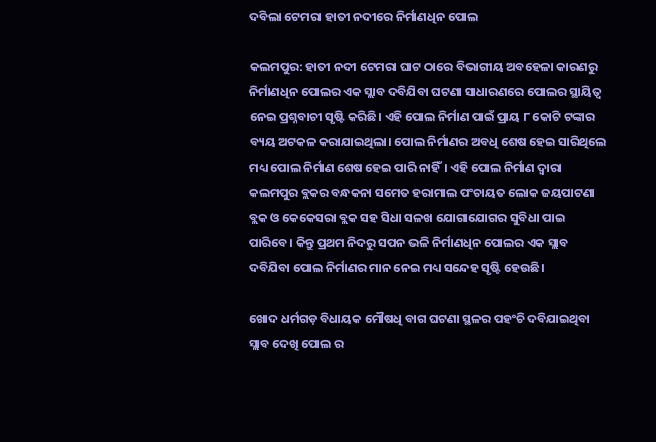ଦବିଲା ଟେମରା ହାତୀ ନଦୀରେ ନିର୍ମାଣଧିନ ପୋଲ

କଲମପୁର: ହାତୀ ନଦୀ ଟେମରା ଘାଟ ଠାରେ ବିଭାଗୀୟ ଅବହେଳା କାରଣରୁ ନିର୍ମାଣଧିନ ପୋଲର ଏକ ସ୍ଲାବ ଦବିଯିବା ଘଟଣା ସାଧାରଣରେ ପୋଲର ସ୍ଥାୟିତ୍ୱ ନେଇ ପ୍ରଶ୍ନବାଚୀ ସୃଷ୍ଟି କରିଛି। ଏହି ପୋଲ ନିର୍ମାଣ ପାଇଁ ପ୍ରାୟ ୮ କୋଟି ଟଙ୍କାର ବ୍ୟୟ ଅଟକଳ କରାଯାଇଥିଲା। ପୋଲ ନିର୍ମାଣର ଅବଧି ଶେଷ ହେଇ ସାରିଥିଲେ ମଧ୍ୟ ପୋଲ ନିର୍ମାଣ ଶେଷ ହେଇ ପାରି ନାହିଁ। ଏହି ପୋଲ ନିର୍ମାଣ ଦ୍ୱାରା କଲମପୁର ବ୍ଲକର ବନ୍ଧକନା ସମେତ ହରାମାଲ ପଂଚାୟତ ଲୋକ ଜୟପାଟଣା ବ୍ଲକ ଓ କେକେସରା ବ୍ଲକ ସହ ସିଧା ସଳଖ ଯୋଗାଯୋଗର ସୁବିଧା ପାଇ ପାରିବେ। କିନ୍ତୁ ପ୍ରଥମ ନିଦରୁ ସପନ ଭଳି ନିର୍ମାଣଧିନ ପୋଲର ଏକ ସ୍ଲାବ ଦବିଯିବା ପୋଲ ନିର୍ମାଣର ମାନ ନେଇ ମଧ୍ୟ ସନ୍ଦେହ ସୃଷ୍ଟି ହେଉଛି।

ଖୋଦ ଧର୍ମଗଡ଼ ବିଧାୟକ ମୌଷଧି ବାଗ ଘଟଣା ସ୍ଥଳର ପହଂଚି ଦବିଯାଇଥିବା ସ୍ଲାବ ଦେଖି ପୋଲ ର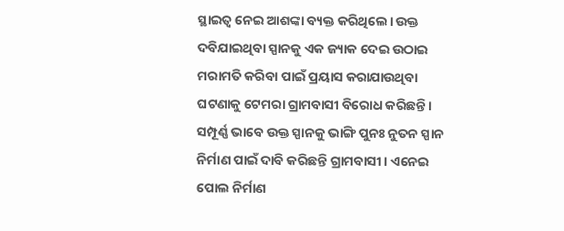ସ୍ଥାଇତ୍ୱ ନେଇ ଆଶଙ୍କା ବ୍ୟକ୍ତ କରିଥିଲେ। ଉକ୍ତ ଦବିଯାଇଥିବା ସ୍ପାନକୁ ଏକ ଜ୍ୟାକ ଦେଇ ଉଠାଇ ମରାମତି କରିବା ପାଇଁ ପ୍ରୟାସ କରାଯାଉଥିବା ଘଟଣାକୁ ଟେମରା ଗ୍ରାମବାସୀ ବିରୋଧ କରିଛନ୍ତି। ସମ୍ପୂର୍ଣ୍ଣ ଭାବେ ଉକ୍ତ ସ୍ପାନକୁ ଭାଙ୍ଗି ପୁନଃ ନୁତନ ସ୍ପାନ ନିର୍ମାଣ ପାଇଁ ଦାବି କରିଛନ୍ତି ଗ୍ରାମବାସୀ। ଏନେଇ ପୋଲ ନିର୍ମାଣ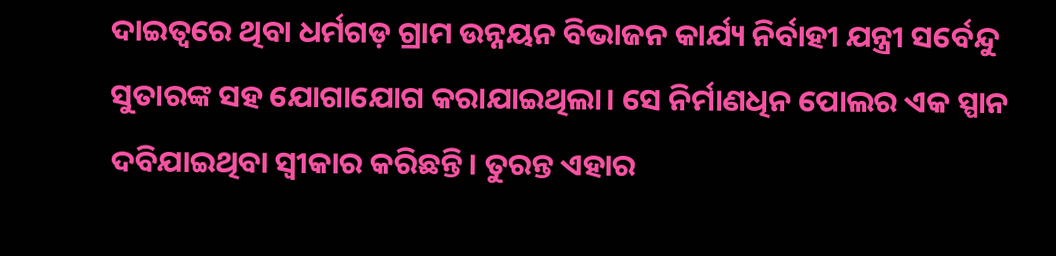ଦାଇତ୍ୱରେ ଥିବା ଧର୍ମଗଡ଼ ଗ୍ରାମ ଉନ୍ନୟନ ବିଭାଜନ କାର୍ଯ୍ୟ ନିର୍ବାହୀ ଯନ୍ତ୍ରୀ ସର୍ବେନ୍ଦୁ ସୁତାରଙ୍କ ସହ ଯୋଗାଯୋଗ କରାଯାଇଥିଲା। ସେ ନିର୍ମାଣଧିନ ପୋଲର ଏକ ସ୍ପାନ ଦବିଯାଇଥିବା ସ୍ୱୀକାର କରିଛନ୍ତି। ତୁରନ୍ତ ଏହାର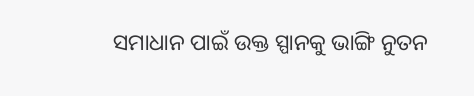ସମାଧାନ ପାଇଁ ଉକ୍ତ ସ୍ପାନକୁ ଭାଙ୍ଗି ନୁତନ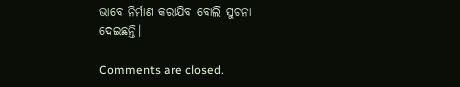ଭାବେ ନିର୍ମାଣ କରାଯିବ ବୋଲି ସୁଚନା ଦେଇଛନ୍ତି।

Comments are closed.